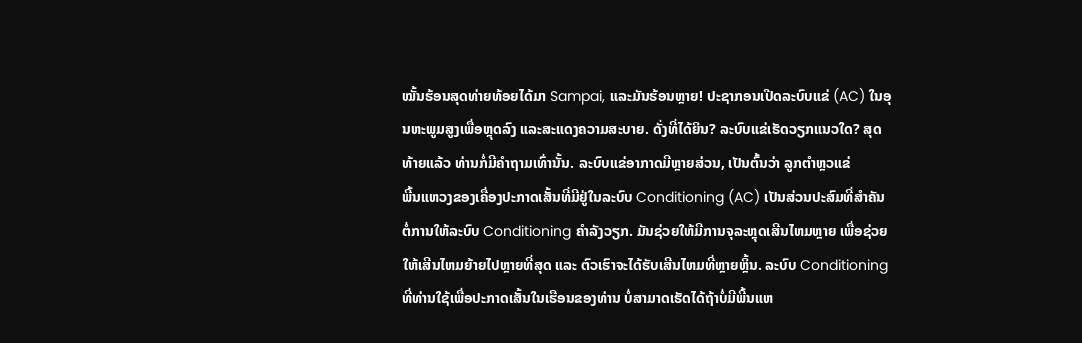ໝັ້ນຮ້ອນສຸດທ່າຍທ້ອຍໄດ້ມາ Sampai, ແລະມັນຮ້ອນຫຼາຍ! ປະຊາກອນເປີດລະບົບແຂ່ (AC) ໃນອຸນຫະພູມສູງເພື່ອຫຼຸດລົງ ແລະສະແດງຄວາມສະບາຍ. ດັ່ງທີ່ໄດ້ຍິນ? ລະບົບແຂ່ເຮັດວຽກແນວໃດ? ສຸດທ້າຍແລ້ວ ທ່ານກໍ່ມີຄຳຖາມເທົ່ານັ້ນ. ລະບົບແຂ່ອາກາດມີຫຼາຍສ່ວນ, ເປັນຕົ້ນວ່າ ລູກຕຳຫຼວແຂ່
ພີ້ນແຫວງຂອງເຄື່ອງປະກາດເສັ້ນທີ່ມີຢູ່ໃນລະບົບ Conditioning (AC) ເປັນສ່ວນປະສົມທີ່ສຳຄັນຕໍ່ການໃຫ້ລະບົບ Conditioning ຄຳລັງວຽກ. ມັນຊ່ວຍໃຫ້ມີການຈຸລະຫຼຸດເສີນໄຫມຫຼາຍ ເພື່ອຊ່ວຍໃຫ້ເສີນໄຫມຍ້າຍໄປຫຼາຍທີ່ສຸດ ແລະ ຕົວເຮົາຈະໄດ້ຮັບເສີນໄຫມທີ່ຫຼາຍຫຼິ້ນ. ລະບົບ Conditioning ທີ່ທ່ານໃຊ້ເພື່ອປະກາດເສັ້ນໃນເຮືອນຂອງທ່ານ ບໍ່ສາມາດເຮັດໄດ້ຖ້າບໍ່ມີພີ້ນແຫ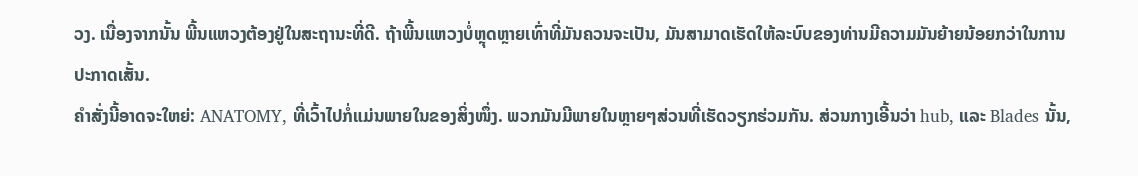ວງ. ເນື່ອງຈາກນັ້ນ ພີ້ນແຫວງຕ້ອງຢູ່ໃນສະຖານະທີ່ດີ. ຖ້າພີ້ນແຫວງບໍ່ຫຼຸດຫຼາຍເທົ່າທີ່ມັນຄວນຈະເປັນ, ມັນສາມາດເຮັດໃຫ້ລະບົບຂອງທ່ານມີຄວາມມັນຍ້າຍນ້ອຍກວ່າໃນການປະກາດເສັ້ນ.
ຄຳສັ່ງນີ້ອາດຈະໃຫຍ່: ANATOMY, ທີ່ເວົ້າໄປກໍ່ແມ່ນພາຍໃນຂອງສິ່ງໜຶ່ງ. ພວກມັນມີພາຍໃນຫຼາຍໆສ່ວນທີ່ເຮັດວຽກຮ່ວມກັນ. ສ່ວນກາງເອີ້ນວ່າ hub, ແລະ Blades ນັ້ນ,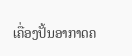ເຄື່ອງປັ້ນອາກາດຄ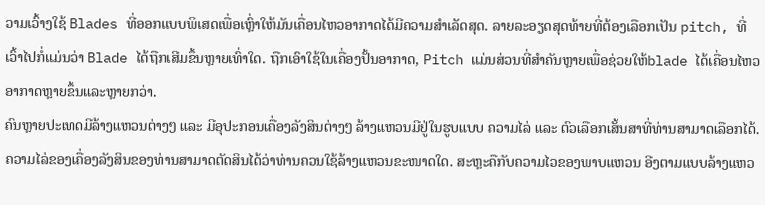ວາມເວົ້າງໃຊ້ Blades ທີ່ອອກແບບພິເສດເພື່ອເຫຼົ່າໃຫ້ມັນເຄື່ອນໄຫວອາກາດໄດ້ມີຄວາມສຳເລັດສຸດ. ລາຍລະອຽດສຸດທ້າຍທີ່ຕ້ອງເລືອກເປັນ pitch, ທີ່ເວົ້າໄປກໍ່ແມ່ນວ່າ Blade ໄດ້ຖືກເສີມຂຶ້ນຫຼາຍເທົ່າໃດ. ຖືກເອົາໃຊ້ໃນເຄື່ອງປັ້ນອາກາດ, Pitch ແມ່ນສ່ວນທີ່ສຳຄັນຫຼາຍເພື່ອຊ່ວຍໃຫ້blade ໄດ້ເຄື່ອນໄຫວອາກາດຫຼາຍຂຶ້ນແລະຫຼາຍກວ່າ.
ຄົນຫຼາຍປະເທດມີລ້າງແຫວນຕ່າງໆ ແລະ ມີອຸປະກອນເຄື່ອງລັງສິນຕ່າງໆ ລ້າງແຫວນມີຢູ່ໃນຮູບແບບ ຄວາມໄລ່ ແລະ ຕົວເລືອກເສັ້ນສາທີ່ທ່ານສາມາດເລືອກໄດ້. ຄວາມໄລ່ຂອງເຄື່ອງລັງສິນຂອງທ່ານສາມາດຕັດສິນໄດ້ວ່າທ່ານຄວນໃຊ້ລ້າງແຫວນຂະໜາດໃດ. ສະຫຼະຄືກັບຄວາມໄວຂອງພາບແຫວນ ອີງຕາມແບບລ້າງແຫວ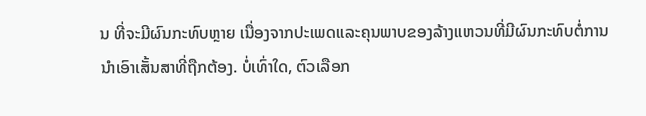ນ ທີ່ຈະມີຜົນກະທົບຫຼາຍ ເນື່ອງຈາກປະເພດແລະຄຸນພາບຂອງລ້າງແຫວນທີ່ມີຜົນກະທົບຕໍ່ການນຳເອົາເສັ້ນສາທີ່ຖືກຕ້ອງ. ບໍ່ເທົ່າໃດ, ຕົວເລືອກ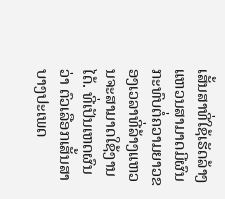ເສັ້ນສາທີ່ໃຊ້ເຮັດລ້າງແຫວນສາມາດມີຜົນກະທົບຕໍ່ຄວາມຍາວຂອງເວລາທີ່ລ້າງແຫວນຈະສາມາດໃຊ້ງານໄດ້. ທີ່ເປັນເຫດຜົນວ່າ ຕົວເລືອກເສັ້ນສາບາງປະເພດ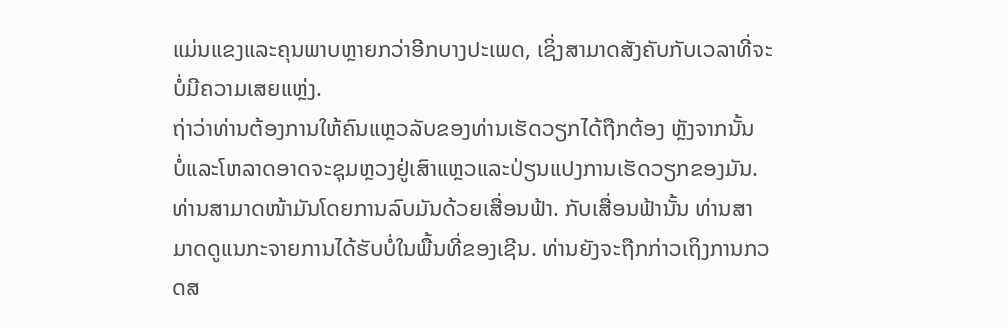ແມ່ນແຂງແລະຄຸນພາບຫຼາຍກວ່າອີກບາງປະເພດ, ເຊິ່ງສາມາດສັງຄັບກັບເວລາທີ່ຈະບໍ່ມີຄວາມເສຍແຫຼ່ງ.
ຖ່າວ່າທ່ານຕ້ອງການໃຫ້ຄົນແຫຼວລັບຂອງທ່ານເຮັດວຽກໄດ້ຖືກຕ້ອງ ຫຼັງຈາກນັ້ນ ບໍ່ແລະໂຫລາດອາດຈະຊຸມຫຼວງຢູ່ເສົາແຫຼວແລະປ່ຽນແປງການເຮັດວຽກຂອງມັນ. ທ່ານສາມາດໜ້າມັນໂດຍການລົບມັນດ້ວຍເສື່ອນຟ້າ. ກັບເສື່ອນຟ້ານັ້ນ ທ່ານສາມາດດູແນກະຈາຍການໄດ້ຮັບບໍ່ໃນພື້ນທີ່ຂອງເຊີນ. ທ່ານຍັງຈະຖືກກ່າວເຖິງການກວດສ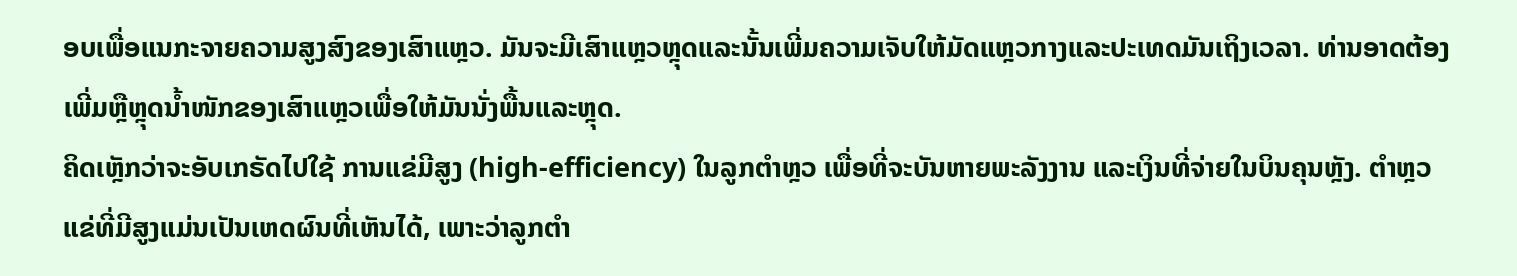ອບເພື່ອແນກະຈາຍຄວາມສູງສົງຂອງເສົາແຫຼວ. ມັນຈະມີເສົາແຫຼວຫຼຸດແລະນັ້ນເພີ່ມຄວາມເຈັບໃຫ້ມັດແຫຼວກາງແລະປະເທດມັນເຖິງເວລາ. ທ່ານອາດຕ້ອງເພີ່ມຫຼືຫຼຸດນ້ຳໜັກຂອງເສົາແຫຼວເພື່ອໃຫ້ມັນນັ່ງພື້ນແລະຫຼຸດ.
ຄິດເຫຼັກວ່າຈະອັບເກຣັດໄປໃຊ້ ການແຂ່ມີສູງ (high-efficiency) ໃນລູກຕຳຫຼວ ເພື່ອທີ່ຈະບັນຫາຍພະລັງງານ ແລະເງິນທີ່ຈ່າຍໃນບິນຄຸນຫຼັງ. ຕຳຫຼວແຂ່ທີ່ມີສູງແມ່ນເປັນເຫດຜົນທີ່ເຫັນໄດ້, ເພາະວ່າລູກຕຳ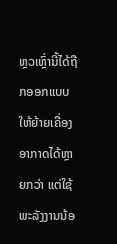ຫຼວເຫຼົ່ານີ້ໄດ້ຖືກອອກແບບໃຫ້ຍ້າຍເຄື່ອງອາກາດໄດ້ຫຼາຍກວ່າ ແຕ່ໃຊ້ພະລັງງານນ້ອ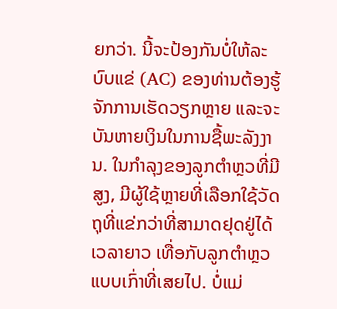ຍກວ່າ. ນີ້ຈະປ້ອງກັນບໍ່ໃຫ້ລະບົບແຂ່ (AC) ຂອງທ່ານຕ້ອງຮູ້ຈັກການເຮັດວຽກຫຼາຍ ແລະຈະບັນຫາຍເງິນໃນການຊື້ພະລັງງານ. ໃນກໍາລຸງຂອງລູກຕຳຫຼວທີ່ມີສູງ, ມີຜູ້ໃຊ້ຫຼາຍທີ່ເລືອກໃຊ້ວັດຖຸທີ່ແຂ່ກວ່າທີ່ສາມາດຢຸດຢູ່ໄດ້ເວລາຍາວ ເທື່ອກັບລູກຕຳຫຼວແບບເກົ່າທີ່ເສຍໄປ. ບໍ່ແມ່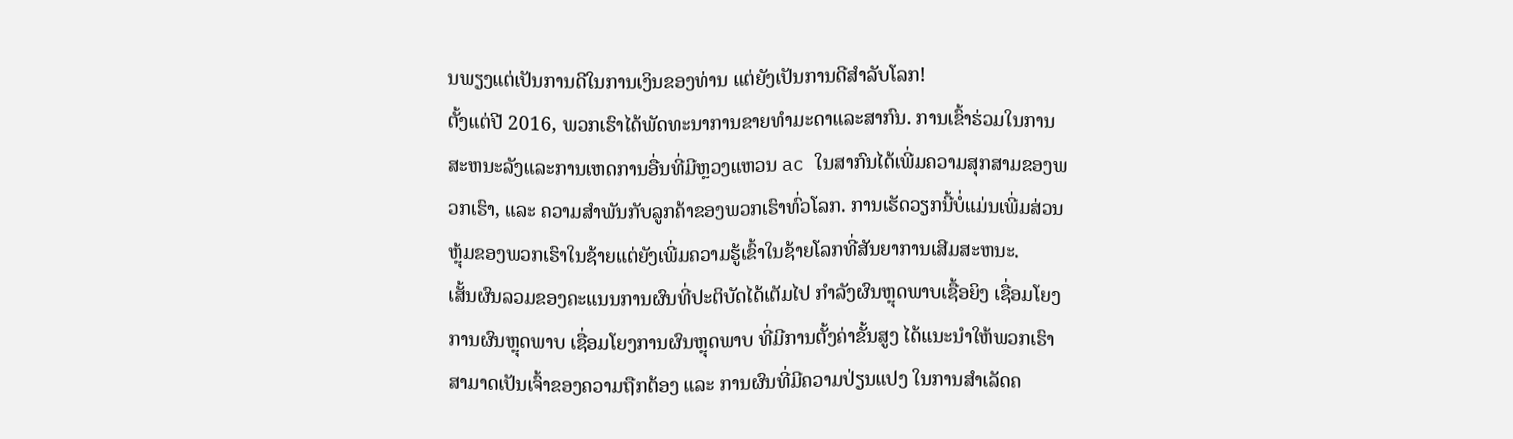ນພຽງແຕ່ເປັນການດີໃນການເງິນຂອງທ່ານ ແຕ່ຍັງເປັນການດີສຳລັບໂລກ!
ຕັ້ງແຕ່ປີ 2016, ພວກເຮົາໄດ້ພັດທະນາການຂາຍທຳມະດາແລະສາກົນ. ການເຂົ້າຮ່ວມໃນການສະຫນະລັງແລະການເຫດການອື່ນທີ່ມີຫຼວງແຫວນ ac ໃນສາກົນໄດ້ເພີ່ມຄວາມສຸກສາມຂອງພວກເຮົາ, ແລະ ຄວາມສຳພັນກັບລູກຄ້າຂອງພວກເຮົາທົ່ວໂລກ. ການເຮັດວຽກນີ້ບໍ່ແມ່ນເພີ່ມສ່ວນຫຼຸ້ມຂອງພວກເຮົາໃນຊ້າຍແຕ່ຍັງເພີ່ມຄວາມຮູ້ເຂົ້າໃນຊ້າຍໂລກທີ່ສັນຍາການເສີມສະຫນະ.
ເສັ້ນຜົນລວມຂອງຄະແນນການຜົນທີ່ປະຕິບັດໄດ້ເຕັມໄປ ກຳລັງຜົນຫຼຸດພາບເຊື້ອຍິງ ເຊື່ອມໂຍງການຜົນຫຼຸດພາບ ເຊື່ອມໂຍງການຜົນຫຼຸດພາບ ທີ່ມີການຕັ້ງຄ່າຂັ້ນສູງ ໄດ້ແນະນຳໃຫ້ພວກເຮົາສາມາດເປັນເຈົ້າຂອງຄວາມຖືກຕ້ອງ ແລະ ການຜົນທີ່ມີຄວາມປ່ຽນແປງ ໃນການສຳເລັດຄ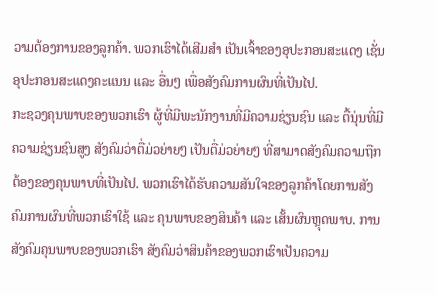ວາມຕ້ອງການຂອງລູກຄ້າ. ພວກເຮົາໄດ້ເສີມສຳ ເປັນເຈົ້າຂອງອຸປະກອນສະແດງ ເຊັ່ນ ອຸປະກອນສະແດງຄະແນນ ແລະ ອື່ນໆ ເພື່ອສັງຄົມການຜົນທີ່ເປັນໄປ.
ກະຊວງຄຸນພາບຂອງພວກເຮົາ ຜູ້ທີ່ມີພະນັກງານທີ່ມີຄວາມຊ່ຽນຊົນ ແລະ ຕື້ນຸ່ນທີ່ມີຄວາມຊ່ຽນຊົນສູງ ສັງຄົມວ່າຕື່ມ່ວຍ່າຍໆ ເປັນຕື່ມ່ວຍ່າຍໆ ທີ່ສາມາດສັງຄົມຄວາມຖືກຕ້ອງຂອງຄຸນພາບທີ່ເປັນໄປ. ພວກເຮົາໄດ້ຮັບຄວາມສັນໃຈຂອງລູກຄ້າໂດຍການສັງຄົມການຜົນທີ່ພວກເຮົາໃຊ້ ແລະ ຄຸນພາບຂອງສິນຄ້າ ແລະ ເສັ້ນຜົນຫຼຸດພາບ. ການສັງຄົມຄຸນພາບຂອງພວກເຮົາ ສັງຄົມວ່າສິນຄ້າຂອງພວກເຮົາເປັນຄວາມ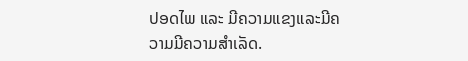ປອດໄພ ແລະ ມີຄວາມແຂງແລະມີຄວາມມີຄວາມສຳເລັດ.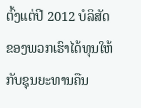ຕົ້ງແຕ່ປີ 2012 ບໍລິສັດຂອງພວກເຮົາໄດ້ທຸນໃຫ້ກັບຊຸນຍະທານຄືນ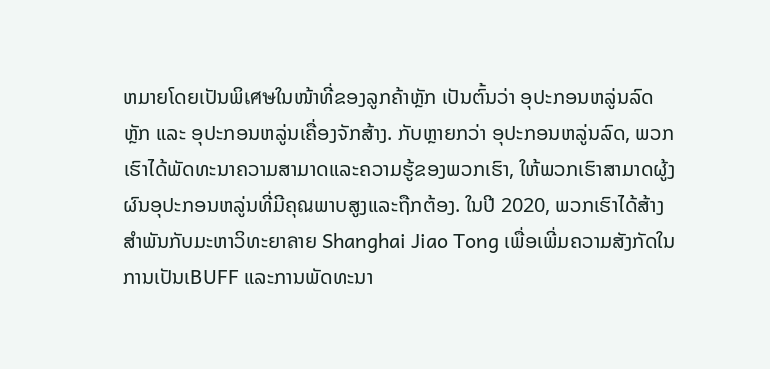ຫມາຍໂດຍເປັນພິเศษໃນໜ້າທີ່ຂອງລູກຄ້າຫຼັກ ເປັນຕົ້ນວ່າ ອຸປະກອນຫລູ່ນລົດຫຼັກ ແລະ ອຸປະກອນຫລູ່ນເຄື່ອງຈັກສ້າງ. ກັບຫຼາຍກວ່າ ອຸປະກອນຫລູ່ນລົດ, ພວກເຮົາໄດ້ພັດທະນາຄວາມສາມາດແລະຄວາມຮູ້ຂອງພວກເຮົາ, ໃຫ້ພວກເຮົາສາມາດຜູ້ງຜົນອຸປະກອນຫລູ່ນທີ່ມີຄຸณພາບສູງແລະຖືກຕ້ອງ. ໃນປີ 2020, ພວກເຮົາໄດ້ສ້າງສຳພັນກັບມະຫາວິທະຍາลາຍ Shanghai Jiao Tong ເພື່ອເພີ່ມຄວາມສັງກັດໃນການເປັນເBUFF ແລະການພັດທະນາ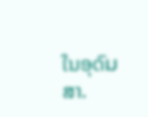ໃນອຸດົมສາ.